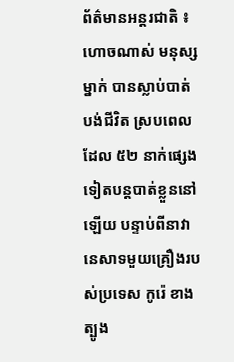ព័ត៌មានអន្តរជាតិ ៖ ហោចណាស់ មនុស្សម្នាក់ បានស្លាប់បាត់បង់ជីវិត ស្របពេលដែល ៥២ នាក់ផ្សេង
ទៀតបន្តបាត់ខ្លួននៅឡើយ បន្ទាប់ពីនាវានេសាទមួយគ្រឿងរបស់ប្រទេស កូរ៉េ ខាងត្បូង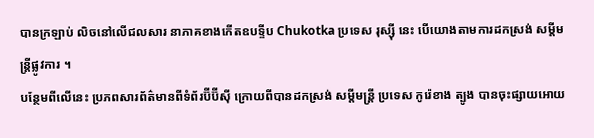បានក្រឡាប់ លិចនៅលើជលសារ នាភាគខាងកើតឧបទ្ទីប Chukotka ប្រទេស រុស្ស៊ី នេះ បើយោងតាមការដកស្រង់ សម្តីមន្រ្តីផ្លូវការ ។
បន្ថែមពីលើនេះ ប្រភពសារព័ត៌មានពីទំព័រប៊ីប៊ីស៊ី ក្រោយពីបានដកស្រង់ សម្តីមន្រ្តី ប្រទេស កូរ៉េខាង ត្បូង បានចុះផ្សាយអោយ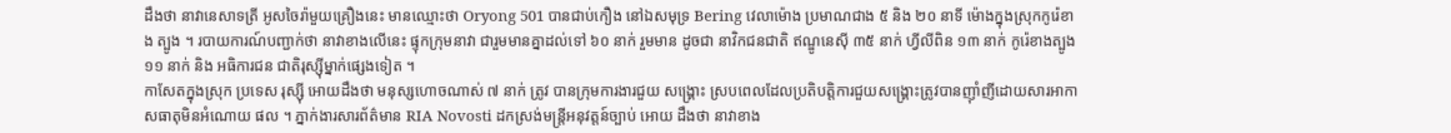ដឹងថា នាវានេសាទត្រី អូសចៃរ៉ាមួយគ្រឿងនេះ មានឈ្មោះថា Oryong 501 បានជាប់កឿង នៅឯសមុទ្រ Bering វេលាម៉ោង ប្រមាណជាង ៥ និង ២០ នាទី ម៉ោងក្នុងស្រុកកូរ៉េខាង ត្បូង ។ របាយការណ៍បញ្ជាក់ថា នាវាខាងលើនេះ ផ្ទុកក្រុមនាវា ជារួមមានគ្នាដល់ទៅ ៦០ នាក់ រួមមាន ដូចជា នាវិកជនជាតិ ឥណ្ឌូនេស៊ី ៣៥ នាក់ ហ្វីលីពិន ១៣ នាក់ កូរ៉េខាងត្បូង ១១ នាក់ និង អធិការជន ជាតិរុស្ស៊ីម្នាក់ផ្សេងទៀត ។
កាសែតក្នុងស្រុក ប្រទេស រុស្ស៊ី អោយដឹងថា មនុស្សហោចណាស់ ៧ នាក់ ត្រូវ បានក្រុមការងារជួយ សង្គ្រោះ ស្របពេលដែលប្រតិបត្តិការជួយសង្គ្រោះត្រូវបានញ៉ាំញីដោយសារអាកាសធាតុមិនអំណោយ ផល ។ ភ្នាក់ងារសារព័ត៌មាន RIA Novosti ដកស្រង់មន្រ្តីអនុវត្តន៍ច្បាប់ អោយ ដឹងថា នាវាខាង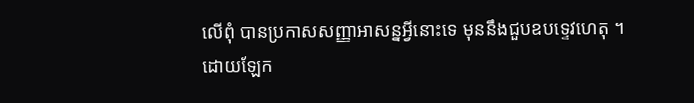លើពុំ បានប្រកាសសញ្ញាអាសន្នអ្វីនោះទេ មុននឹងជួបឧបទ្ទេវហេតុ ។
ដោយឡែក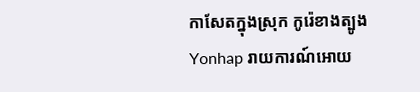កាសែតក្នុងស្រុក កូរ៉េខាងត្បូង Yonhap រាយការណ៍អោយ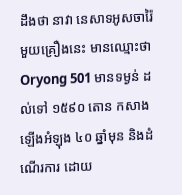ដឹងថា នាវា នេសាទអូសចារ៉ៃ មួយគ្រឿងនេះ មានឈ្មោះថា Oryong 501 មានទម្ងន់ ដល់ទៅ ១៥៩០ តោន កសាងឡើងអំឡុង ៤០ ឆ្នាំមុន និងដំណើរការ ដោយ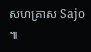សហគ្រាស Sajo ៕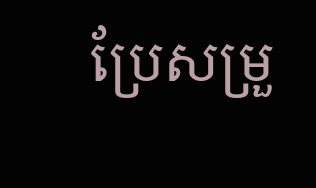ប្រែសម្រួ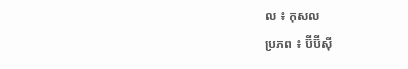ល ៖ កុសល
ប្រភព ៖ ប៊ីប៊ីស៊ី